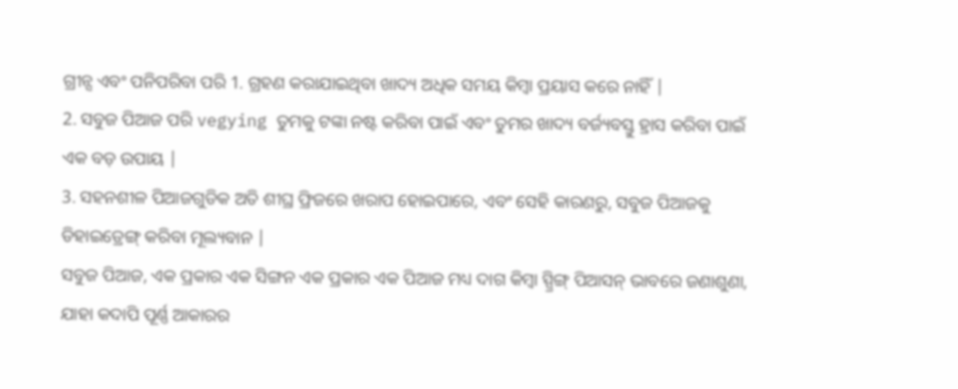ଗ୍ରୀନ୍ସ ଏବଂ ପନିପରିବା ପରି 1. ଗ୍ରହଣ କରାଯାଇଥିବା ଖାଦ୍ୟ ଅଧିକ ସମୟ କିମ୍ବା ପ୍ରୟାସ କରେ ନାହିଁ |
2. ସବୁଜ ପିଆଜ ପରି vegying ତୁମକୁ ଟଙ୍କା ନଷ୍ଟ କରିବା ପାଇଁ ଏବଂ ତୁମର ଖାଦ୍ୟ ବର୍ଜ୍ୟବସ୍ତୁ ହ୍ରାସ କରିବା ପାଇଁ ଏକ ବଡ଼ ଉପାୟ |
3. ସହନଶୀଳ ପିଆଜଗୁଡିକ ଅତି ଶୀଘ୍ର ଫ୍ରିଜରେ ଖରାପ ହୋଇପାରେ, ଏବଂ ସେହି କାରଣରୁ, ସବୁଜ ପିଆଜକୁ ଡିହାଇଡ୍ରେଙ୍ଗ୍ କରିବା ମୂଲ୍ୟବାନ |
ସବୁଜ ପିଆଜ, ଏକ ପ୍ରକାର ଏକ ସିଙ୍ଗନ ଏକ ପ୍ରକାର ଏକ ପିଆଜ ମଧ୍ୟ ଦାଗ କିମ୍ବା ସ୍ପ୍ରିଙ୍ଗ୍ ପିଆସନ୍ ଭାବରେ ଜଣାଶୁଣା, ଯାହା କଦାପି ପୂର୍ଣ୍ଣ ଆକାରର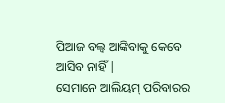ପିଆଜ ବଲ୍ବ ଆଙ୍କିବାକୁ କେବେ ଆସିବ ନାହିଁ |
ସେମାନେ ଆଲିୟମ୍ ପରିବାରର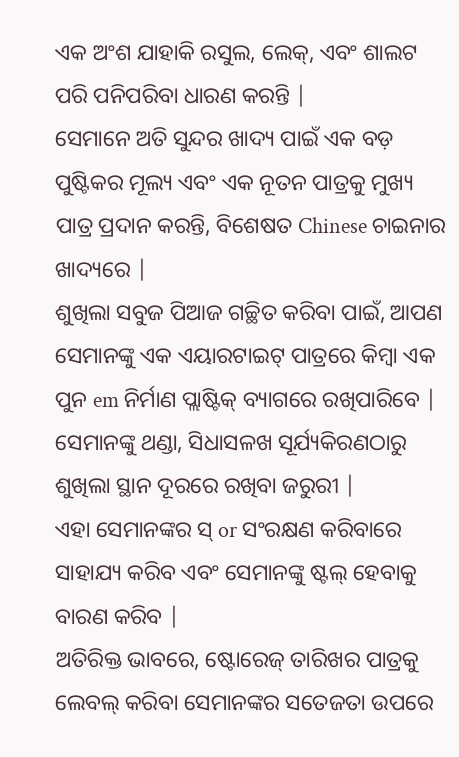ଏକ ଅଂଶ ଯାହାକି ରସୁଲ, ଲେକ୍, ଏବଂ ଶାଲଟ ପରି ପନିପରିବା ଧାରଣ କରନ୍ତି |
ସେମାନେ ଅତି ସୁନ୍ଦର ଖାଦ୍ୟ ପାଇଁ ଏକ ବଡ଼ ପୁଷ୍ଟିକର ମୂଲ୍ୟ ଏବଂ ଏକ ନୂତନ ପାତ୍ରକୁ ମୁଖ୍ୟ ପାତ୍ର ପ୍ରଦାନ କରନ୍ତି, ବିଶେଷତ Chinese ଚାଇନାର ଖାଦ୍ୟରେ |
ଶୁଖିଲା ସବୁଜ ପିଆଜ ଗଚ୍ଛିତ କରିବା ପାଇଁ, ଆପଣ ସେମାନଙ୍କୁ ଏକ ଏୟାରଟାଇଟ୍ ପାତ୍ରରେ କିମ୍ବା ଏକ ପୁନ em ନିର୍ମାଣ ପ୍ଲାଷ୍ଟିକ୍ ବ୍ୟାଗରେ ରଖିପାରିବେ |
ସେମାନଙ୍କୁ ଥଣ୍ଡା, ସିଧାସଳଖ ସୂର୍ଯ୍ୟକିରଣଠାରୁ ଶୁଖିଲା ସ୍ଥାନ ଦୂରରେ ରଖିବା ଜରୁରୀ |
ଏହା ସେମାନଙ୍କର ସ୍ or ସଂରକ୍ଷଣ କରିବାରେ ସାହାଯ୍ୟ କରିବ ଏବଂ ସେମାନଙ୍କୁ ଷ୍ଟଲ୍ ହେବାକୁ ବାରଣ କରିବ |
ଅତିରିକ୍ତ ଭାବରେ, ଷ୍ଟୋରେଜ୍ ତାରିଖର ପାତ୍ରକୁ ଲେବଲ୍ କରିବା ସେମାନଙ୍କର ସତେଜତା ଉପରେ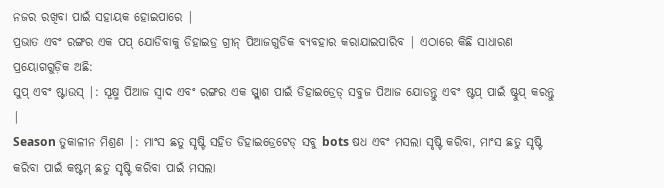ନଜର ରଖିବା ପାଇଁ ସହାୟକ ହୋଇପାରେ |
ପ୍ରଭାତ ଏବଂ ରଙ୍ଗର ଏକ ପପ୍ ଯୋଡିବାକୁ ଡିହାଇଡ୍ର ଗ୍ରୀନ୍ ପିଆଜଗୁଡିକ ବ୍ୟବହାର କରାଯାଇପାରିବ | ଏଠାରେ କିଛି ସାଧାରଣ ପ୍ରୟୋଗଗୁଡ଼ିକ ଅଛି:
ସୁପ୍ ଏବଂ ଷ୍ଟାଉସ୍ |: ସୂକ୍ଷ୍ମ ପିଆଜ ସ୍ୱାଦ ଏବଂ ରଙ୍ଗର ଏକ ସ୍ପ୍ଲାଶ ପାଇଁ ଡିହାଇଡ୍ରେଡ୍ ସବୁଜ ପିଆଜ ଯୋଡନ୍ତୁ ଏବଂ ଷ୍ଟପ୍ ପାଇଁ ଷ୍ଟୁପ୍ କରନ୍ତୁ |
Season ତୁକାଳୀନ ମିଶ୍ରଣ |: ମାଂସ ଛତୁ ସୃଷ୍ଟି ସହିତ ଡିହାଇଡ୍ରେଟେଡ୍ ସବୁ bots ଷଧ ଏବଂ ମସଲା ସୃଷ୍ଟି କରିବା, ମାଂସ ଛତୁ ସୃଷ୍ଟି କରିବା ପାଇଁ କଷ୍ଟମ୍ ଛତୁ ସୃଷ୍ଟି କରିବା ପାଇଁ ମସଲା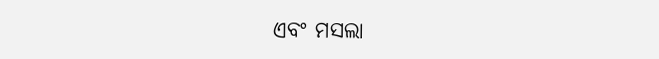ଏବଂ ମସଲା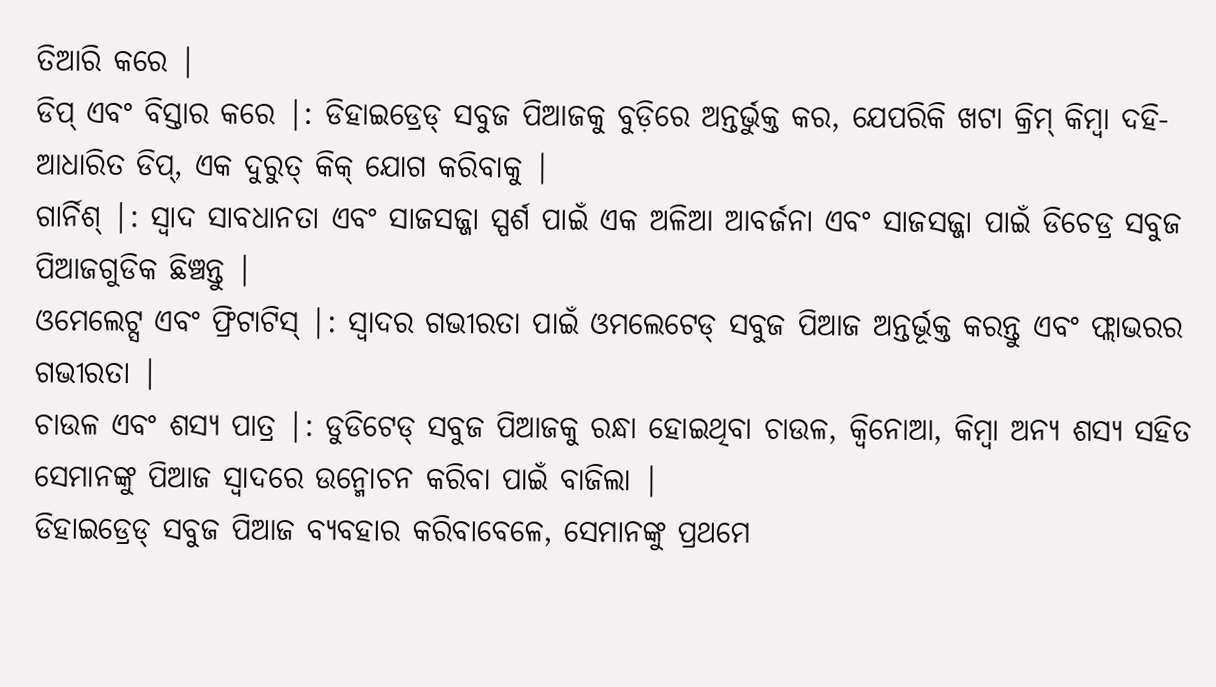ତିଆରି କରେ |
ଡିପ୍ ଏବଂ ବିସ୍ତାର କରେ |: ଡିହାଇଡ୍ରେଡ୍ ସବୁଜ ପିଆଜକୁ ବୁଡ଼ିରେ ଅନ୍ତର୍ଭୁକ୍ତ କର, ଯେପରିକି ଖଟା କ୍ରିମ୍ କିମ୍ବା ଦହି- ଆଧାରିତ ଡିପ୍, ଏକ ଦୁରୁତ୍ କିକ୍ ଯୋଗ କରିବାକୁ |
ଗାର୍ନିଶ୍ |: ସ୍ବାଦ ସାବଧାନତା ଏବଂ ସାଜସଜ୍ଜା ସ୍ପର୍ଶ ପାଇଁ ଏକ ଅଳିଆ ଆବର୍ଜନା ଏବଂ ସାଜସଜ୍ଜା ପାଇଁ ଡିଚେଡ୍ର ସବୁଜ ପିଆଜଗୁଡିକ ଛିଞ୍ଚନ୍ତୁ |
ଓମେଲେଟ୍ସ ଏବଂ ଫ୍ରିଟାଟିସ୍ |: ସ୍ୱାଦର ଗଭୀରତା ପାଇଁ ଓମଲେଟେଡ୍ ସବୁଜ ପିଆଜ ଅନ୍ତର୍ଭୂକ୍ତ କରନ୍ତୁ ଏବଂ ଫ୍ଲାଭରର ଗଭୀରତା |
ଚାଉଳ ଏବଂ ଶସ୍ୟ ପାତ୍ର |: ଡୁଡିଟେଡ୍ ସବୁଜ ପିଆଜକୁ ରନ୍ଧା ହୋଇଥିବା ଚାଉଳ, କ୍ୱିନୋଆ, କିମ୍ବା ଅନ୍ୟ ଶସ୍ୟ ସହିତ ସେମାନଙ୍କୁ ପିଆଜ ସ୍ୱାଦରେ ଉନ୍ମୋଚନ କରିବା ପାଇଁ ବାଜିଲା |
ଡିହାଇଡ୍ରେଡ୍ ସବୁଜ ପିଆଜ ବ୍ୟବହାର କରିବାବେଳେ, ସେମାନଙ୍କୁ ପ୍ରଥମେ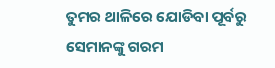ତୁମର ଥାଳିରେ ଯୋଡିବା ପୂର୍ବରୁ ସେମାନଙ୍କୁ ଗରମ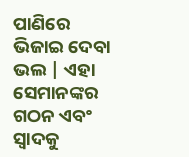ପାଣିରେ ଭିଜାଇ ଦେବା ଭଲ | ଏହା ସେମାନଙ୍କର ଗଠନ ଏବଂ ସ୍ୱାଦକୁ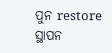ପୁନ restore ସ୍ଥାପନ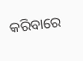କରିବାରେ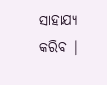ସାହାଯ୍ୟ କରିବ |